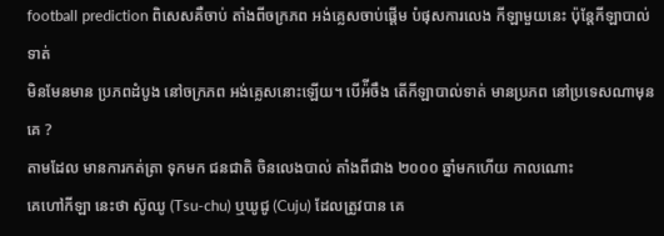football prediction ពិសេសគឺចាប់ តាំងពីចក្រភព អង់គ្លេសចាប់ផ្ដើម បំផុសការលេង កីឡាមួយនេះ ប៉ុន្តែកីឡាបាល់ទាត់
មិនមែនមាន ប្រភពដំបូង នៅចក្រភព អង់គ្លេសនោះឡើយ។ បើអ៉ីចឹង តើកីឡាបាល់ទាត់ មានប្រភព នៅប្រទេសណាមុនគេ ?
តាមដែល មានការកត់ត្រា ទុកមក ជនជាតិ ចិនលេងបាល់ តាំងពីជាង ២០០០ ឆ្នាំមកហើយ កាលណោះ
គេហៅកីឡា នេះថា ស៊ូឈូ (Tsu-chu) ឬឃូជូ (Cuju) ដែលត្រូវបាន គេ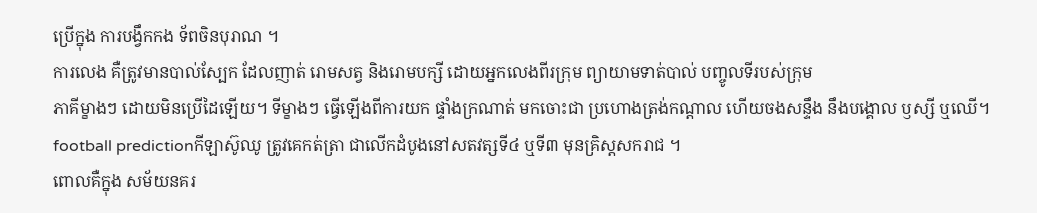ប្រើក្នុង ការបង្វឹកកង ទ័ពចិនបុរាណ ។
ការលេង គឺត្រូវមានបាល់ស្បែក ដែលញាត់ រោមសត្វ និងរោមបក្សី ដោយអ្នកលេងពីរក្រុម ព្យាយាមទាត់បាល់ បញ្ចូលទីរបស់ក្រុម
ភាគីម្ខាងៗ ដោយមិនប្រើដៃឡើយ។ ទីម្ខាងៗ ធ្វើឡើងពីការយក ផ្ទាំងក្រណាត់ មកចោះជា ប្រហោងត្រង់កណ្តាល ហើយចងសន្ទឹង នឹងបង្គោល ឫស្សី ឬឈើ។
football predictionកីឡាស៊ូឈូ ត្រូវគេកត់ត្រា ជាលើកដំបូងនៅសតវត្សទី៤ ឬទី៣ មុនគ្រិស្ដសករាជ ។
ពោលគឺក្នុង សម័យនគរ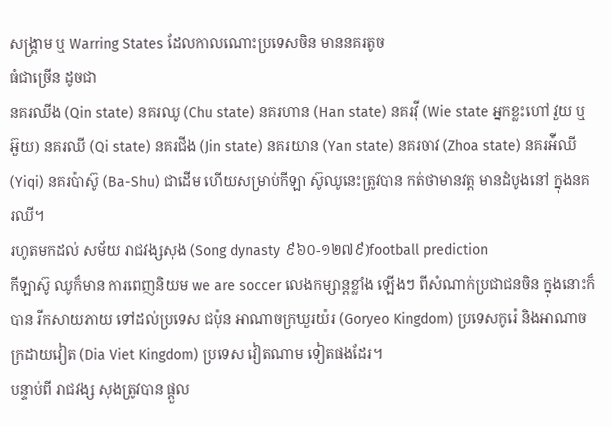សង្គ្រាម ឬ Warring States ដែលកាលណោះប្រទេសចិន មាននគរតូច
ធំជាច្រើន ដូចជា
នគរឈីង (Qin state) នគរឈូ (Chu state) នគរហាន (Han state) នគរវ៉ី (Wie state អ្នកខ្លះហៅ វួយ ឬ អ៊ួយ) នគរឈី (Qi state) នគរជីង (Jin state) នគរយាន (Yan state) នគរចាវ (Zhoa state) នគរអ៉ីឈី (Yiqi) នគរប៉ាស៊ូ (Ba-Shu) ជាដើម ហើយសម្រាប់កីឡា ស៊ូឈូនេះត្រូវបាន កត់ថាមានវត្ត មានដំបូងនៅ ក្នុងនគរឈី។
រហូតមកដល់ សម័យ រាជវង្សសុង (Song dynasty ៩៦០-១២៧៩)football prediction
កីឡាស៊ូ ឈូក៏មាន ការពេញនិយម we are soccer លេងកម្សាន្តខ្លាំង ឡើងៗ ពីសំណាក់ប្រជាជនចិន ក្នុងនោះក៏បាន រីកសាយភាយ ទៅដល់ប្រទេស ជប៉ុន អាណាចក្រឃួរយ៉រ (Goryeo Kingdom) ប្រទេសកូរ៉េ និងអាណាចក្រដាយវៀត (Dia Viet Kingdom) ប្រទេស វៀតណាម ទៀតផងដែរ។
បន្ទាប់ពី រាជវង្ស សុងត្រូវបាន ផ្ដួល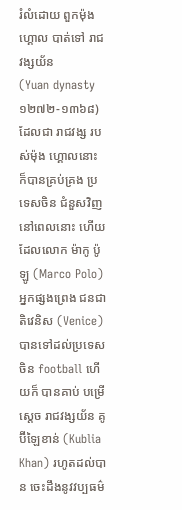រំលំដោយ ពួកម៉ុងហ្គោល បាត់ទៅ រាជវង្សយ័ន
(Yuan dynasty ១២៧២-១៣៦៨) ដែលជា រាជវង្ស របស់ម៉ុង ហ្គោលនោះ ក៏បានគ្រប់គ្រង ប្រទេសចិន ជំនួសវិញ នៅពេលនោះ ហើយដែលលោក ម៉ាកូ ប៉ូឡូ (Marco Polo)
អ្នកផ្សងព្រេង ជនជាតិវេនិស (Venice) បានទៅដល់ប្រទេសចិន football ហើយក៏ បានគាប់ បម្រើស្ដេច រាជវង្សយ័ន គូប៊ីឡៃខាន់ (Kublia Khan) រហូតដល់បាន ចេះដឹងនូវវប្បធម៌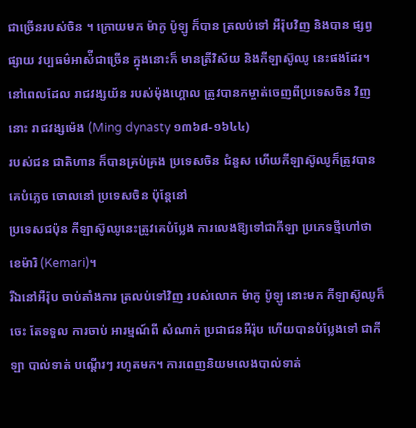ជាច្រើនរបស់ចិន ។ ក្រោយមក ម៉ាកូ ប៉ូឡូ ក៏បាន ត្រលប់ទៅ អឺរ៉ុបវិញ និងបាន ផ្សព្វផ្សាយ វប្បធម៌អាស៉ីជាច្រើន ក្នុងនោះក៏ មានត្រីវិស័យ និងកីឡាស៊ូឈូ នេះផងដែរ។
នៅពេលដែល រាជវង្សយ័ន របស់ម៉ុងហ្គោល ត្រូវបានកម្ចាត់ចេញពីប្រទេសចិន វិញនោះ រាជវង្សម៉េង (Ming dynasty ១៣៦៨-១៦៤៤)
របស់ជន ជាតិហាន ក៏បានគ្រប់គ្រង ប្រទេសចិន ជំនួស ហើយកីឡាស៊ូឈូក៏ត្រូវបានគេបំភ្លេច ចោលនៅ ប្រទេសចិន ប៉ុន្តែនៅ
ប្រទេសជប៉ុន កីឡាស៊ូឈូនេះត្រូវគេបំប្លែង ការលេងឱ្យទៅជាកីឡា ប្រភេទថ្មីហៅថា ខេម៉ារិ (Kemari)។
រីឯនៅអឺរ៉ុប ចាប់តាំងការ ត្រលប់ទៅវិញ របស់លោក ម៉ាកូ ប៉ូឡូ នោះមក កីឡាស៊ូឈូក៏ចេះ តែទទួល ការចាប់ អារម្មណ៍ពី សំណាក់ ប្រជាជនអឺរ៉ុប ហើយបានបំប្លែងទៅ ជាកីឡា បាល់ទាត់ បណ្ដើរៗ រហូតមក។ ការពេញនិយមលេងបាល់ទាត់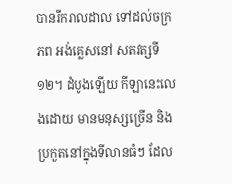បានរីករាលដាល ទៅដល់ចក្រភព អង់គ្លេសនៅ សតវត្សទី១២។ ដំបូងឡើយ កីឡានេះលេងដោយ មានមនុស្សច្រើន និងប្រកួតនៅក្នុងទីលានធំៗ ដែល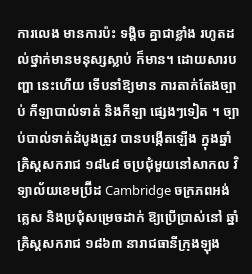ការលេង មានការប៉ះ ទង្គិច គ្នាជាខ្លាំង រហូតដល់ថ្នាក់មានមនុស្សស្លាប់ ក៏មាន។ ដោយសារបញ្ហា នេះហើយ ទើបនាំឱ្យមាន ការតាក់តែងច្បាប់ កីឡាបាល់ទាត់ និងកីឡា ផ្សេងៗទៀត ។ ច្បាប់បាល់ទាត់ដំបូងត្រូវ បានបង្កើតឡើង ក្នុងឆ្នាំគ្រិស្ដសករាជ ១៨៤៨ ចប្រជុំមួយនៅសាកល វិទ្យាល័យខេមប្រ៊ីដ Cambridge ចក្រភពអង់គ្លេស និងប្រជុំសម្រេចដាក់ ឱ្យប្រើប្រាស់នៅ ឆ្នាំគ្រិស្ដសករាជ ១៨៦៣ នារាជធានីក្រុងឡុង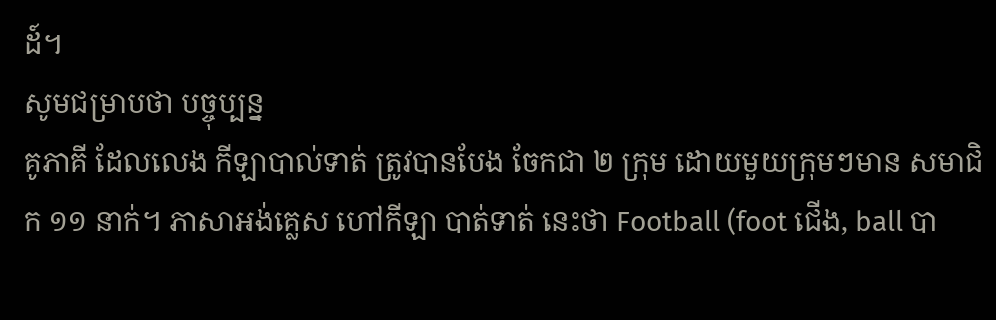ដ៍។
សូមជម្រាបថា បច្ចុប្បន្ន
គូភាគី ដែលលេង កីឡាបាល់ទាត់ ត្រូវបានបែង ចែកជា ២ ក្រុម ដោយមួយក្រុមៗមាន សមាជិក ១១ នាក់។ ភាសាអង់គ្លេស ហៅកីឡា បាត់ទាត់ នេះថា Football (foot ជើង, ball បា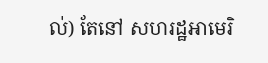ល់) តែនៅ សហរដ្ឋអាមេរិ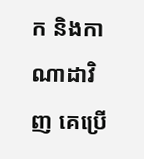ក និងកាណាដាវិញ គេប្រើ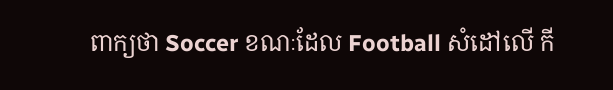ពាក្យថា Soccer ខណៈដែល Football សំដៅលើ កី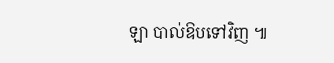ឡា បាល់ឱបទៅវិញ ៕